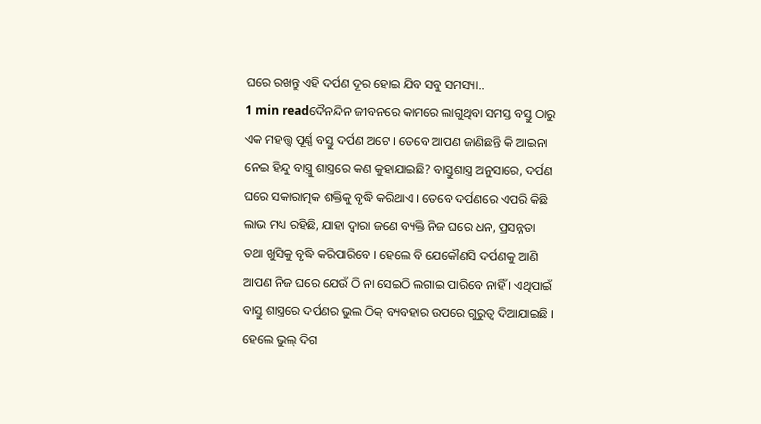ଘରେ ରଖନ୍ତୁ ଏହି ଦର୍ପଣ ଦୂର ହୋଇ ଯିବ ସବୁ ସମସ୍ୟା..
1 min readଦୈନନ୍ଦିନ ଜୀବନରେ କାମରେ ଲାଗୁଥିବା ସମସ୍ତ ବସ୍ତୁ ଠାରୁ ଏକ ମହତ୍ତ୍ୱ ପୂର୍ଣ୍ଣ ବସ୍ତୁ ଦର୍ପଣ ଅଟେ । ତେବେ ଆପଣ ଜାଣିଛନ୍ତି କି ଆଇନା ନେଇ ହିନ୍ଦୁ ବାସ୍ତ୍ରୁ ଶାସ୍ତ୍ରରେ କଣ କୁହାଯାଇଛି? ବାସ୍ତୁଶାସ୍ତ୍ର ଅନୁସାରେ, ଦର୍ପଣ ଘରେ ସକାରାତ୍ମକ ଶକ୍ତିକୁ ବୃଦ୍ଧି କରିଥାଏ । ତେବେ ଦର୍ପଣରେ ଏପରି କିଛି ଲାଭ ମଧ୍ୟ ରହିଛି, ଯାହା ଦ୍ୱାରା ଜଣେ ବ୍ୟକ୍ତି ନିଜ ଘରେ ଧନ, ପ୍ରସନ୍ନତା ତଥା ଖୁସିକୁ ବୃଦ୍ଧି କରିପାରିବେ । ହେଲେ ବି ଯେକୌଣସି ଦର୍ପଣକୁ ଆଣି ଆପଣ ନିଜ ଘରେ ଯେଉଁ ଠି ନା ସେଇଠି ଲଗାଇ ପାରିବେ ନାହିଁ । ଏଥିପାଇଁ ବାସ୍ତୁ ଶାସ୍ତ୍ରରେ ଦର୍ପଣର ଭୁଲ ଠିକ୍ ବ୍ୟବହାର ଉପରେ ଗୁରୁତ୍ୱ ଦିଆଯାଇଛି । ହେଲେ ଭୁଲ୍ ଦିଗ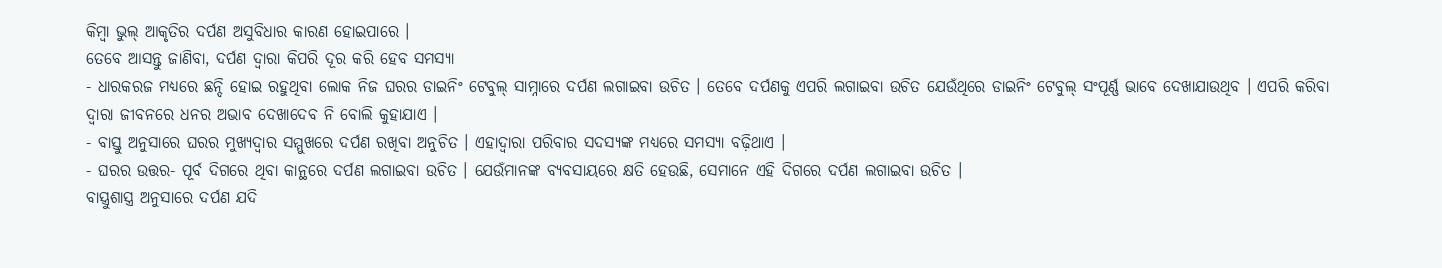କିମ୍ବା ଭୁଲ୍ ଆକୃତିର ଦର୍ପଣ ଅସୁବିଧାର କାରଣ ହୋଇପାରେ ।
ତେବେ ଆସନ୍ତୁ ଜାଣିବା, ଦର୍ପଣ ଦ୍ୱାରା କିପରି ଦୂର କରି ହେବ ସମସ୍ୟା
- ଧାରକରଜ ମଧ୍ୟରେ ଛନ୍ଦି ହୋଇ ରହୁଥିବା ଲୋକ ନିଜ ଘରର ଡାଇନିଂ ଟେବୁଲ୍ ସାମ୍ନାରେ ଦର୍ପଣ ଲଗାଇବା ଉଚିତ । ତେବେ ଦର୍ପଣକୁ ଏପରି ଲଗାଇବା ଉଚିତ ଯେଉଁଥିରେ ଡାଇନିଂ ଟେବୁଲ୍ ସଂପୂର୍ଣ୍ଣ ଭାବେ ଦେଖାଯାଉଥିବ । ଏପରି କରିବା ଦ୍ୱାରା ଜୀବନରେ ଧନର ଅଭାବ ଦେଖାଦେବ ନି ବୋଲି କୁହାଯାଏ ।
- ବାସ୍ତୁ ଅନୁସାରେ ଘରର ମୁଖ୍ୟଦ୍ୱାର ସମ୍ମୁଖରେ ଦର୍ପଣ ରଖିବା ଅନୁଚିତ । ଏହାଦ୍ୱାରା ପରିବାର ସଦସ୍ୟଙ୍କ ମଧ୍ୟରେ ସମସ୍ୟା ବଢ଼ିଥାଏ ।
- ଘରର ଉତ୍ତର- ପୂର୍ବ ଦିଗରେ ଥିବା କାନ୍ଥରେ ଦର୍ପଣ ଲଗାଇବା ଉଚିତ । ଯେଉଁମାନଙ୍କ ବ୍ୟବସାୟରେ କ୍ଷତି ହେଉଛି, ସେମାନେ ଏହି ଦିଗରେ ଦର୍ପଣ ଲଗାଇବା ଉଚିତ ।
ବାସ୍ତ୍ରୁଶାସ୍ତ୍ର ଅନୁସାରେ ଦର୍ପଣ ଯଦି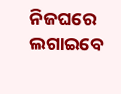ନିଜଘରେ ଲଗାଇବେ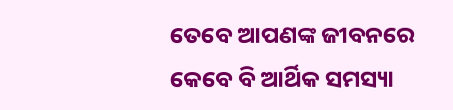ତେବେ ଆପଣଙ୍କ ଜୀବନରେ କେବେ ବି ଆର୍ଥିକ ସମସ୍ୟା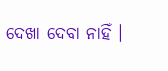ଦେଖା ଦେବା ନାହିଁ ।